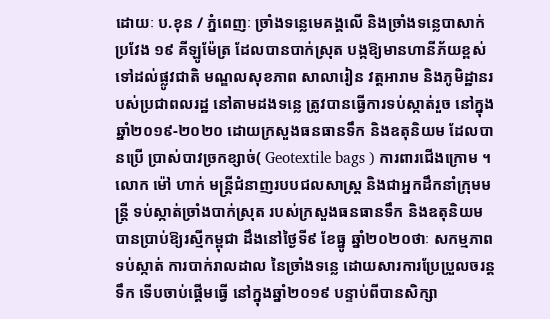ដោយៈ ប.ខុន / ភ្នំពេញៈ ច្រាំងទន្លេមេគង្គលើ និងច្រាំងទន្លេបាសាក់ប្រវែង ១៩ គីឡូម៉ែត្រ ដែលបានបាក់ស្រុត បង្កឱ្យមានហានីភ័យខ្ពស់ ទៅដល់ផ្លូវជាតិ មណ្ឌលសុខភាព សាលារៀន វត្តអារាម និងភូមិដ្ឋានរបស់ប្រជាពលរដ្ឋ នៅតាមដងទន្លេ ត្រូវបានធ្វើការទប់ស្កាត់រួច នៅក្នុងឆ្នាំ២០១៩-២០២០ ដោយក្រសួងធនធានទឹក និងឧតុនិយម ដែលបានប្រើ ប្រាស់បាវច្រកខ្សាច់( Geotextile bags ) ការពារជើងក្រោម ។
លោក ម៉ៅ ហាក់ មន្ត្រីជំនាញរបបជលសាស្ត្រ និងជាអ្នកដឹកនាំក្រុមមន្ត្រី ទប់ស្កាត់ច្រាំងបាក់ស្រុត របស់ក្រសួងធនធានទឹក និងឧតុនិយម បានប្រាប់ឱ្យរស្មីកម្ពុជា ដឹងនៅថ្ងៃទី៩ ខែធ្នូ ឆ្នាំ២០២០ថាៈ សកម្មភាពទប់ស្កាត់ ការបាក់រាលដាល នៃច្រាំងទន្លេ ដោយសារការប្រែប្រួលចរន្តទឹក ទើបចាប់ផ្តើមធ្វើ នៅក្នុងឆ្នាំ២០១៩ បន្ទាប់ពីបានសិក្សា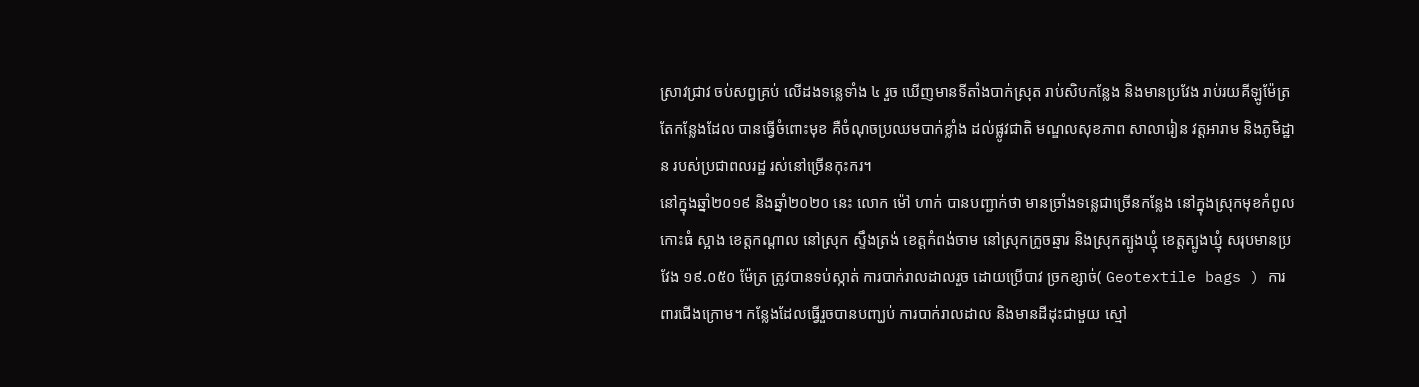ស្រាវជ្រាវ ចប់សព្វគ្រប់ លើដងទន្លេទាំង ៤ រួច ឃើញមានទីតាំងបាក់ស្រុត រាប់សិបកន្លែង និងមានប្រវែង រាប់រយគីឡូម៉ែត្រ តែកន្លែងដែល បានធ្វើចំពោះមុខ គឺចំណុចប្រឈមបាក់ខ្លាំង ដល់ផ្លូវជាតិ មណ្ឌលសុខភាព សាលារៀន វត្តអារាម និងភូមិដ្ឋាន របស់ប្រជាពលរដ្ឋ រស់នៅច្រើនកុះករ។
នៅក្នុងឆ្នាំ២០១៩ និងឆ្នាំ២០២០ នេះ លោក ម៉ៅ ហាក់ បានបញ្ជាក់ថា មានច្រាំងទន្លេជាច្រើនកន្លែង នៅក្នុងស្រុកមុខកំពូល កោះធំ ស្អាង ខេត្តកណ្តាល នៅស្រុក ស្ទឹងត្រង់ ខេត្តកំពង់ចាម នៅស្រុកក្រូចឆ្មារ និងស្រុកត្បូងឃ្មុំ ខេត្តត្បូងឃ្មុំ សរុបមានប្រវែង ១៩.០៥០ ម៉ែត្រ ត្រូវបានទប់ស្កាត់ ការបាក់រាលដាលរួច ដោយប្រើបាវ ច្រកខ្សាច់( Geotextile bags ) ការពារជើងក្រោម។ កន្លែងដែលធ្វើរួចបានបញ្ឃប់ ការបាក់រាលដាល និងមានដីដុះជាមួយ ស្មៅ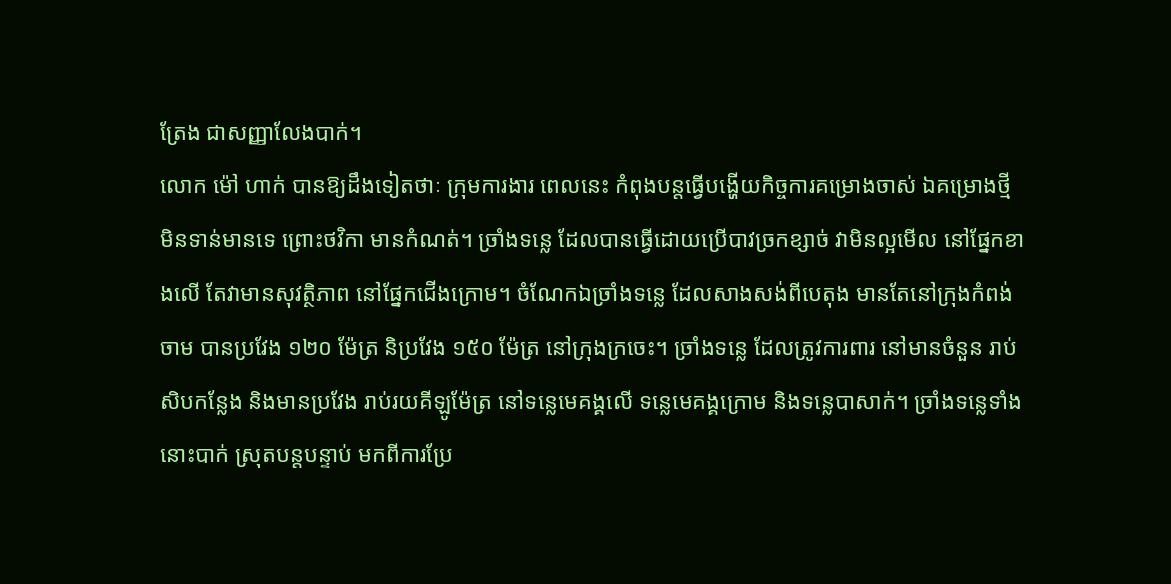ត្រែង ជាសញ្ញាលែងបាក់។
លោក ម៉ៅ ហាក់ បានឱ្យដឹងទៀតថាៈ ក្រុមការងារ ពេលនេះ កំពុងបន្តធ្វើបង្ហើយកិច្ចការគម្រោងចាស់ ឯគម្រោងថ្មី មិនទាន់មានទេ ព្រោះថវិកា មានកំណត់។ ច្រាំងទន្លេ ដែលបានធ្វើដោយប្រើបាវច្រកខ្សាច់ វាមិនល្អមើល នៅផ្នែកខាងលើ តែវាមានសុវត្ថិភាព នៅផ្នែកជើងក្រោម។ ចំណែកឯច្រាំងទន្លេ ដែលសាងសង់ពីបេតុង មានតែនៅក្រុងកំពង់ចាម បានប្រវែង ១២០ ម៉ែត្រ និប្រវែង ១៥០ ម៉ែត្រ នៅក្រុងក្រចេះ។ ច្រាំងទន្លេ ដែលត្រូវការពារ នៅមានចំនួន រាប់សិបកន្លែង និងមានប្រវែង រាប់រយគីឡូម៉ែត្រ នៅទន្លេមេគង្គលើ ទន្លេមេគង្គក្រោម និងទន្លេបាសាក់។ ច្រាំងទន្លេទាំងនោះបាក់ ស្រុតបន្តបន្ទាប់ មកពីការប្រែ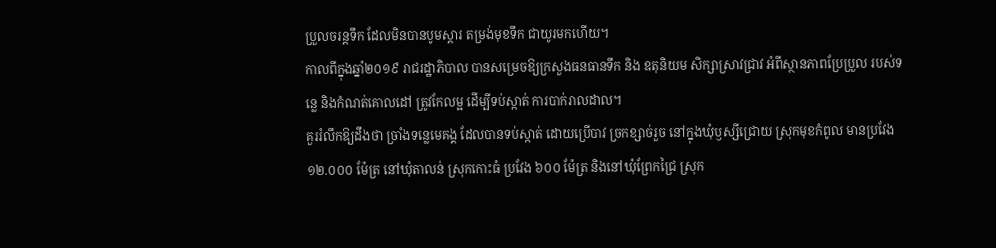ប្រួលចរន្តទឹក ដែលមិនបានបូមស្តារ តម្រង់មុខទឹក ជាយូរមកហើយ។
កាលពីក្នុងឆ្នាំ២០១៩ រាជរដ្ឋាភិបាល បានសម្រេចឱ្យក្រសួងធនធានទឹក និង ឧតុនិយម សិក្សាស្រាវជ្រាវ អំពីស្ថានភាពប្រែប្រួល របស់ទន្លេ និងកំណត់គោលដៅ ត្រូវកែលម្អ ដើម្បីទប់ស្កាត់ ការបាក់រាលដាល។
គួររំលឹកឱ្យដឹងថា ច្រាំងទន្លេមេគង្គ ដែលបានទប់ស្កាត់ ដោយប្រើបាវ ច្រកខ្សាច់រួច នៅក្នុងឃុំឫស្សីជ្រោយ ស្រុកមុខកំពូល មានប្រវែង ១២.០០០ ម៉ែត្រ នៅឃុំតាលន់ ស្រុកកោះធំ ប្រវែង ៦០០ ម៉ែត្រ និងនៅឃុំព្រែកជ្រៃ ស្រុក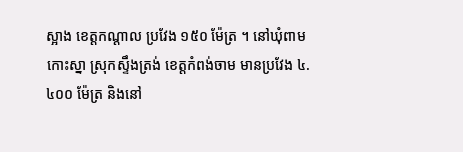ស្អាង ខេត្តកណ្ដាល ប្រវែង ១៥០ ម៉ែត្រ ។ នៅឃុំពាមកោះស្នា ស្រុកស្ទឹងត្រង់ ខេត្តកំពង់ចាម មានប្រវែង ៤.៤០០ ម៉ែត្រ និងនៅ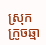ស្រុកក្រូចឆ្មា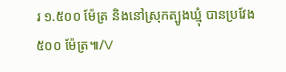រ ១.៥០០ ម៉ែត្រ និងនៅស្រុកត្បូងឃ្មុំ បានប្រវែង ៥០០ ម៉ែត្រ៕/V